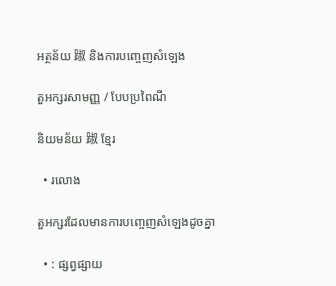អត្ថន័យ 踧 និងការបញ្ចេញសំឡេង

តួអក្សរសាមញ្ញ / បែបប្រពៃណី

និយមន័យ 踧 ខ្មែរ

  • រលោង

តួអក្សរដែលមានការបញ្ចេញសំឡេងដូចគ្នា

  • : ផ្សព្វផ្សាយ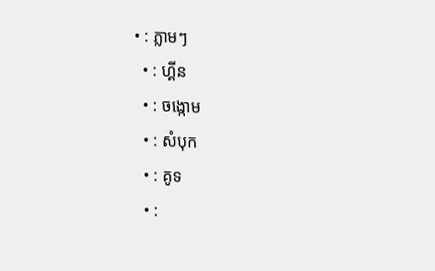• : ភ្លាមៗ
  • : ហ្គីន
  • : ចង្កោម
  • : សំបុក
  • : គូទ
  • :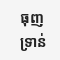ធុញទ្រាន់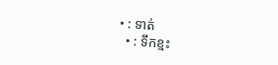• : ទាត់
  • : ទឹកខ្មះ